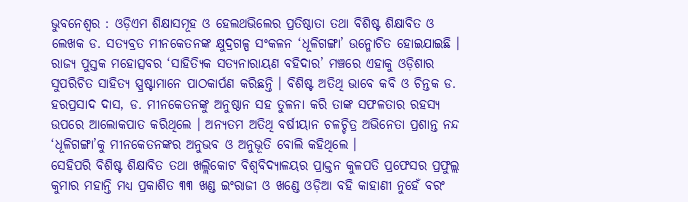ଭୁବନେଶ୍ଵର : ଓଡ଼ିଏମ ଶିକ୍ଷାସମୂହ ଓ ହେଲଥଭିଲେର ପ୍ରତିଷ୍ଠାତା ତଥା ବିଶିଷ୍ଟ ଶିକ୍ଷାବିତ ଓ ଲେଖକ ଡ. ସତ୍ୟବ୍ରତ ମୀନକେତନଙ୍କ କ୍ଷୁଦ୍ରଗଳ୍ପ ସଂକଳନ ‘ଧୂଳିଗଙ୍ଗା’ ଉନ୍ମୋଚିତ ହୋଇଯାଇଛି । ରାଜ୍ୟ ପୁସ୍ତକ ମହୋତ୍ସବର ‘ସାହିତ୍ୟିକ ସତ୍ୟନାରାୟଣ ବହିଦାର’ ମଞ୍ଚରେ ଏହାକୁ ଓଡ଼ିଶାର ସୁପରିଚିତ ସାହିତ୍ୟ ସ୍ପ୍ରଷ୍ଟାମାନେ ପାଠକାର୍ପଣ କରିଛନ୍ତି । ବିଶିଷ୍ଟ ଅତିଥି ଭାବେ କବି ଓ ଚିନ୍ତକ ଡ. ହରପ୍ରସାଦ ଦାସ, ଡ. ମୀନକେତନଙ୍କୁ ଅନୁଷ୍ଠାନ ସହ ତୁଳନା କରି ତାଙ୍କ ସଫଳତାର ରହସ୍ୟ ଉପରେ ଆଲୋକପାତ କରିଥିଲେ । ଅନ୍ୟତମ ଅତିଥି ବର୍ଷୀୟାନ ଚଳଚ୍ଚିତ୍ର ଅଭିନେତା ପ୍ରଶାନ୍ତ ନନ୍ଦ ‘ଧୂଳିଗଙ୍ଗା’କୁ ମୀନକେତନଙ୍କର ଅନୁଭବ ଓ ଅନୁଭୂତି ବୋଲି କହିଥିଲେ ।
ସେହିପରି ବିଶିଷ୍ଟ ଶିକ୍ଷାବିତ ତଥା ଖଲ୍ଲିକୋଟ ବିଶ୍ଵବିଦ୍ୟାଳୟର ପ୍ରାକ୍ତନ କୁଳପତି ପ୍ରଫେସର ପ୍ରଫୁଲ୍ଲ କୁମାର ମହାନ୍ତି ମଧ୍ୟ ପ୍ରକାଶିତ ୩୩ ଖଣ୍ଡ ଇଂରାଜୀ ଓ ଖଣ୍ଡେ ଓଡ଼ିଆ ବହି କାହାଣୀ ନୁହେଁ ବରଂ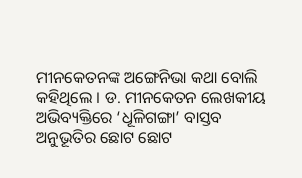ମୀନକେତନଙ୍କ ଅଙ୍ଗେନିଭା କଥା ବୋଲି କହିଥିଲେ । ଡ. ମୀନକେତନ ଲେଖକୀୟ ଅଭିବ୍ୟକ୍ତିରେ ‘ଧୂଳିଗଙ୍ଗା’ ବାସ୍ତବ ଅନୁଭୂତିର ଛୋଟ ଛୋଟ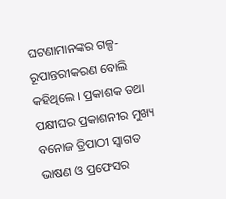ଘଟଣାମାନଙ୍କର ଗଳ୍ପ-ରୂପାନ୍ତରୀକରଣ ବୋଲି କହିଥିଲେ । ପ୍ରକାଶକ ତଥା ପକ୍ଷୀଘର ପ୍ରକାଶନୀର ମୁଖ୍ୟ ବନୋଜ ତ୍ରିପାଠୀ ସ୍ଵାଗତ ଭାଷଣ ଓ ପ୍ରଫେସର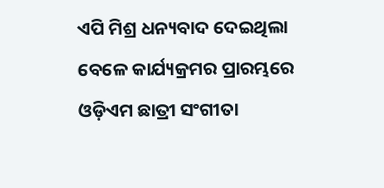ଏପି ମିଶ୍ର ଧନ୍ୟବାଦ ଦେଇଥିଲା ବେଳେ କାର୍ଯ୍ୟକ୍ରମର ପ୍ରାରମ୍ଭରେ ଓଡ଼ିଏମ ଛାତ୍ରୀ ସଂଗୀତା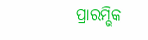ପ୍ରାରମ୍ଭିକ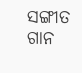ସଙ୍ଗୀତ ଗାନ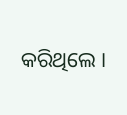କରିଥିଲେ ।